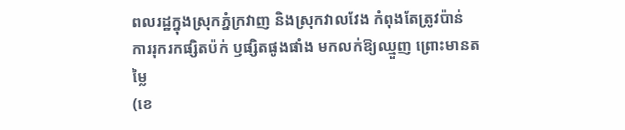ពលរដ្ឋក្នុងស្រុកភ្នំក្រវាញ និងស្រុកវាលវែង កំពុងតែត្រូវប៉ាន់ ការរុករកផ្សិតប៉ក់ ឫផ្សិតផូងផាំង មកលក់ឱ្យឈ្មួញ ព្រោះមានតម្លៃ
(ខេ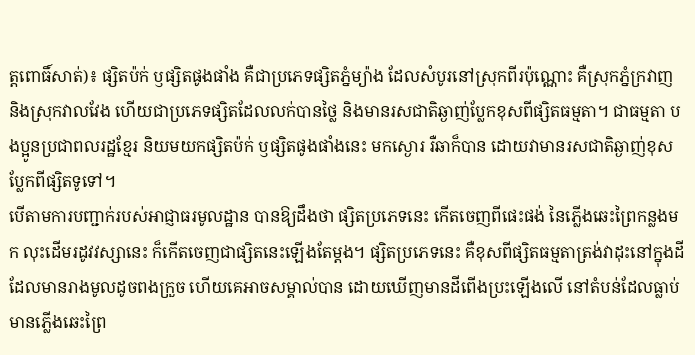ត្តពោធិ៍សាត់)៖ ផ្សិតប៉ក់ ឫផ្សិតផូងផាំង គឺជាប្រភេទផ្សិតភ្នំម្យ៉ាង ដែលសំបូរនៅស្រុកពីរប៉ុណ្ណោះ គឺស្រុកភ្នំក្រវាញ និងស្រុកវាលវែង ហើយជាប្រភេទផ្សិតដែលលក់បានថ្លៃ និងមានរសជាតិឆ្ងាញ់ប្លែកខុសពីផ្សិតធម្មតា។ ជាធម្មតា បងប្អូនប្រជាពលរដ្ឋខ្មែរ និយមយកផ្សិតប៉ក់ ឫផ្សិតផូងផាំងនេះ មកស្ងោរ រឺឆាក៏បាន ដោយវាមានរសជាតិឆ្ងាញ់ខុសប្លែកពីផ្សិតទូទៅ។
បើតាមការបញ្ជាក់របស់អាជ្ញាធរមូលដ្ឋាន បានឱ្យដឹងថា ផ្សិតប្រភេទនេះ កើតចេញពីផេះផង់ នៃភ្លើងឆេះព្រៃកន្លងមក លុះដើមរដូវវស្សានេះ ក៏កើតចេញជាផ្សិតនេះឡើងតែម្តង។ ផ្សិតប្រភេទនេះ គឺខុសពីផ្សិតធម្មតាត្រង់វាដុះនៅក្នុងដី ដែលមានរាងមូលដូចពងក្រួច ហើយគេអាចសម្គាល់បាន ដោយឃើញមានដីពើងប្រះឡើងលើ នៅតំបន់ដែលធ្លាប់មានភ្លើងឆេះព្រៃ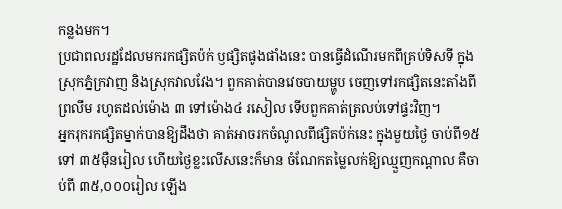កន្លងមក។
ប្រជាពលរដ្ឋដែលមករកផ្សិតប៉ក់ ឫផ្សិតផូងផាំងនេះ បានធ្វើដំណើរមកពីគ្រប់ទិសទី ក្នុងស្រុកភ្នំក្រវាញ និងស្រុកវាលវែង។ ពួកគាត់បានវេចបាយម្ហូប ចេញទៅរកផ្សិតនេះតាំងពីព្រលឹម រហូតដល់ម៉ោង ៣ ទៅម៉ោង៤ រសៀល ទើបពួកគាត់ត្រលប់ទៅផ្ទះវិញ។
អ្នករុករកផ្សិតម្នាក់បានឱ្យដឹងថា គាត់អាចរកចំណូលពីផ្សិតប៉ក់នេះ ក្នុងមួយថ្ងៃ ចាប់ពី១៥ ទៅ ៣៥ម៉ឺនរៀល ហើយថ្ងៃខ្លះលើសនេះក៏មាន ចំណែកតម្លៃលក់ឱ្យឈ្មួញកណ្តាល គឺចាប់ពី ៣៥,០០០រៀល ឡើង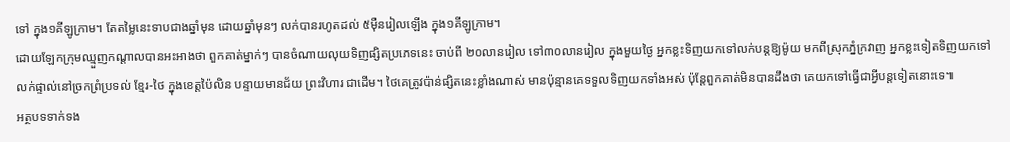ទៅ ក្នុង១គីឡូក្រាម។ តែតម្លៃនេះទាបជាងឆ្នាំមុន ដោយឆ្នាំមុនៗ លក់បានរហូតដល់ ៥ម៉ឺនរៀលឡើង ក្នុង១គីឡូក្រាម។
ដោយឡែកក្រុមឈ្មួញកណ្តាលបានអះអាងថា ពួកគាត់ម្នាក់ៗ បានចំណាយលុយទិញផ្សិតប្រភេទនេះ ចាប់ពី ២០លានរៀល ទៅ៣០លានរៀល ក្នុងមួយថ្ងៃ អ្នកខ្លះទិញយកទៅលក់បន្តឱ្យម៉ូយ មកពីស្រុកភ្នំក្រវាញ អ្នកខ្លះទៀតទិញយកទៅលក់ផ្ទាល់នៅច្រកព្រំប្រទល់ ខ្មែរ-ថៃ ក្នុងខេត្តប៉ៃលិន បន្ទាយមានជ័យ ព្រះវិហារ ជាដើម។ ថៃគេត្រូវប៉ាន់ផ្សិតនេះខ្លាំងណាស់ មានប៉ុន្មានគេទទួលទិញយកទាំងអស់ ប៉ុន្តែពួកគាត់មិនបានដឹងថា គេយកទៅធ្វើជាអ្វីបន្តទៀតនោះទេ៕
អត្ថបទទាក់ទង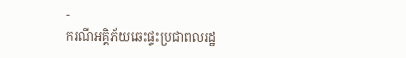-
ករណីអគ្គិភ័យឆេះផ្ទះប្រជាពលរដ្ឋ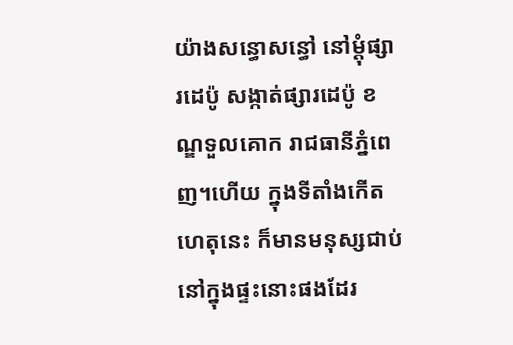យ៉ាងសន្ធោសន្ធៅ នៅម្ដុំផ្សារដេប៉ូ សង្កាត់ផ្សារដេប៉ូ ខណ្ឌទួលគោក រាជធានីភ្នំពេញ។ហើយ ក្នុងទីតាំងកើតហេតុនេះ ក៏មានមនុស្សជាប់នៅក្នុងផ្ទះនោះផងដែរ